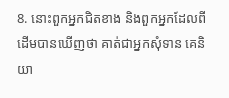8. នោះពួកអ្នកជិតខាង និងពួកអ្នកដែលពីដើមបានឃើញថា គាត់ជាអ្នកសុំទាន គេនិយា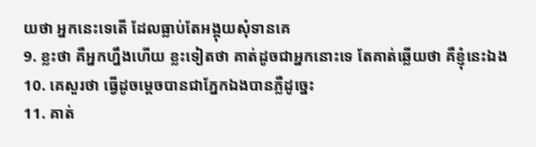យថា អ្នកនេះទេតើ ដែលធ្លាប់តែអង្គុយសុំទានគេ
9. ខ្លះថា គឺអ្នកហ្នឹងហើយ ខ្លះទៀតថា គាត់ដូចជាអ្នកនោះទេ តែគាត់ឆ្លើយថា គឺខ្ញុំនេះឯង
10. គេសួរថា ធ្វើដូចម្តេចបានជាភ្នែកឯងបានភ្លឺដូច្នេះ
11. គាត់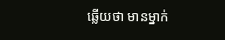ឆ្លើយថា មានម្នាក់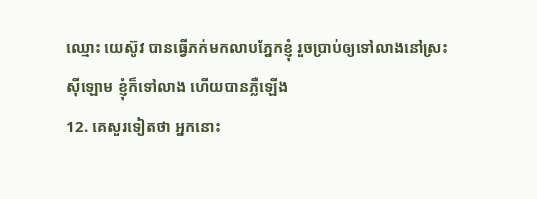ឈ្មោះ យេស៊ូវ បានធ្វើភក់មកលាបភ្នែកខ្ញុំ រួចប្រាប់ឲ្យទៅលាងនៅស្រះស៊ីឡោម ខ្ញុំក៏ទៅលាង ហើយបានភ្លឺឡើង
12. គេសួរទៀតថា អ្នកនោះ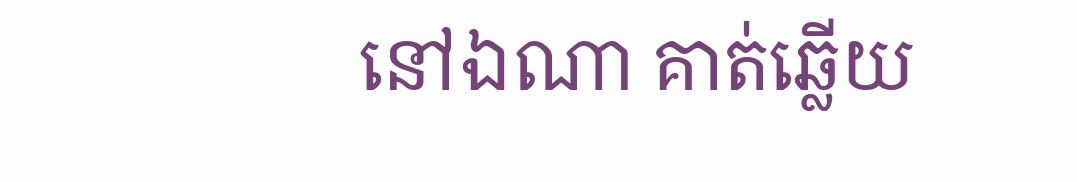នៅឯណា គាត់ឆ្លើយ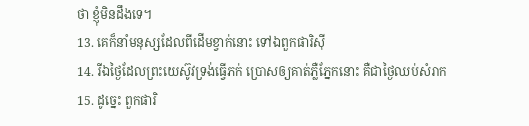ថា ខ្ញុំមិនដឹងទេ។
13. គេក៏នាំមនុស្សដែលពីដើមខ្វាក់នោះ ទៅឯពួកផារិស៊ី
14. រីឯថ្ងៃដែលព្រះយេស៊ូវទ្រង់ធ្វើភក់ ប្រោសឲ្យគាត់ភ្លឺភ្នែកនោះ គឺជាថ្ងៃឈប់សំរាក
15. ដូច្នេះ ពួកផារិ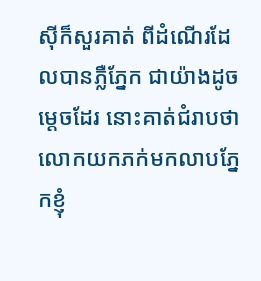ស៊ីក៏សួរគាត់ ពីដំណើរដែលបានភ្លឺភ្នែក ជាយ៉ាងដូចម្តេចដែរ នោះគាត់ជំរាបថា លោកយកភក់មកលាបភ្នែកខ្ញុំ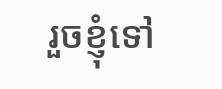រួចខ្ញុំទៅ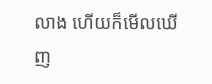លាង ហើយក៏មើលឃើញ